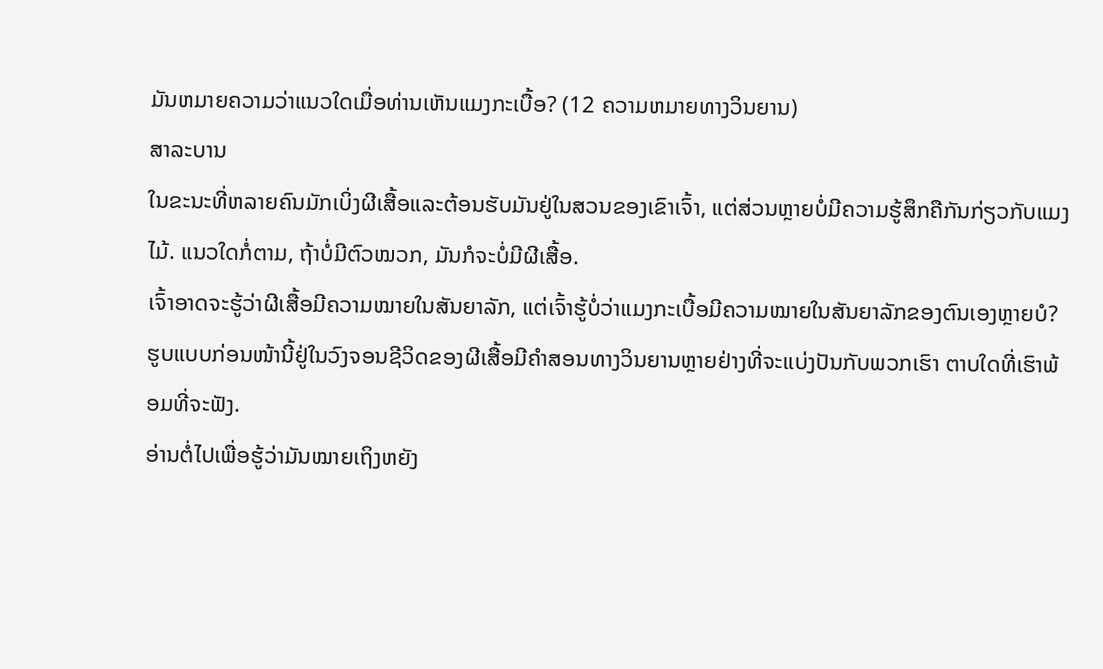ມັນຫມາຍຄວາມວ່າແນວໃດເມື່ອທ່ານເຫັນແມງກະເບື້ອ? (12 ຄວາມຫມາຍທາງວິນຍານ)
ສາລະບານ
ໃນຂະນະທີ່ຫລາຍຄົນມັກເບິ່ງຜີເສື້ອແລະຕ້ອນຮັບມັນຢູ່ໃນສວນຂອງເຂົາເຈົ້າ, ແຕ່ສ່ວນຫຼາຍບໍ່ມີຄວາມຮູ້ສຶກຄືກັນກ່ຽວກັບແມງໄມ້. ແນວໃດກໍ່ຕາມ, ຖ້າບໍ່ມີຕົວໝວກ, ມັນກໍຈະບໍ່ມີຜີເສື້ອ.
ເຈົ້າອາດຈະຮູ້ວ່າຜີເສື້ອມີຄວາມໝາຍໃນສັນຍາລັກ, ແຕ່ເຈົ້າຮູ້ບໍ່ວ່າແມງກະເບື້ອມີຄວາມໝາຍໃນສັນຍາລັກຂອງຕົນເອງຫຼາຍບໍ? ຮູບແບບກ່ອນໜ້ານີ້ຢູ່ໃນວົງຈອນຊີວິດຂອງຜີເສື້ອມີຄຳສອນທາງວິນຍານຫຼາຍຢ່າງທີ່ຈະແບ່ງປັນກັບພວກເຮົາ ຕາບໃດທີ່ເຮົາພ້ອມທີ່ຈະຟັງ.
ອ່ານຕໍ່ໄປເພື່ອຮູ້ວ່າມັນໝາຍເຖິງຫຍັງ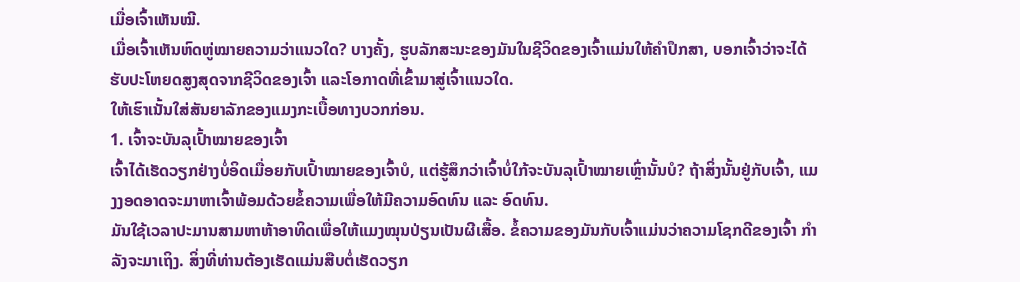ເມື່ອເຈົ້າເຫັນໝີ.
ເມື່ອເຈົ້າເຫັນຫົດຫູ່ໝາຍຄວາມວ່າແນວໃດ? ບາງຄັ້ງ, ຮູບລັກສະນະຂອງມັນໃນຊີວິດຂອງເຈົ້າແມ່ນໃຫ້ຄໍາປຶກສາ, ບອກເຈົ້າວ່າຈະໄດ້ຮັບປະໂຫຍດສູງສຸດຈາກຊີວິດຂອງເຈົ້າ ແລະໂອກາດທີ່ເຂົ້າມາສູ່ເຈົ້າແນວໃດ.
ໃຫ້ເຮົາເນັ້ນໃສ່ສັນຍາລັກຂອງແມງກະເບື້ອທາງບວກກ່ອນ.
1. ເຈົ້າຈະບັນລຸເປົ້າໝາຍຂອງເຈົ້າ
ເຈົ້າໄດ້ເຮັດວຽກຢ່າງບໍ່ອິດເມື່ອຍກັບເປົ້າໝາຍຂອງເຈົ້າບໍ, ແຕ່ຮູ້ສຶກວ່າເຈົ້າບໍ່ໃກ້ຈະບັນລຸເປົ້າໝາຍເຫຼົ່ານັ້ນບໍ? ຖ້າສິ່ງນັ້ນຢູ່ກັບເຈົ້າ, ແມງງອດອາດຈະມາຫາເຈົ້າພ້ອມດ້ວຍຂໍ້ຄວາມເພື່ອໃຫ້ມີຄວາມອົດທົນ ແລະ ອົດທົນ.
ມັນໃຊ້ເວລາປະມານສາມຫາຫ້າອາທິດເພື່ອໃຫ້ແມງໝຸນປ່ຽນເປັນຜີເສື້ອ. ຂໍ້ຄວາມຂອງມັນກັບເຈົ້າແມ່ນວ່າຄວາມໂຊກດີຂອງເຈົ້າ ກຳ ລັງຈະມາເຖິງ. ສິ່ງທີ່ທ່ານຕ້ອງເຮັດແມ່ນສືບຕໍ່ເຮັດວຽກ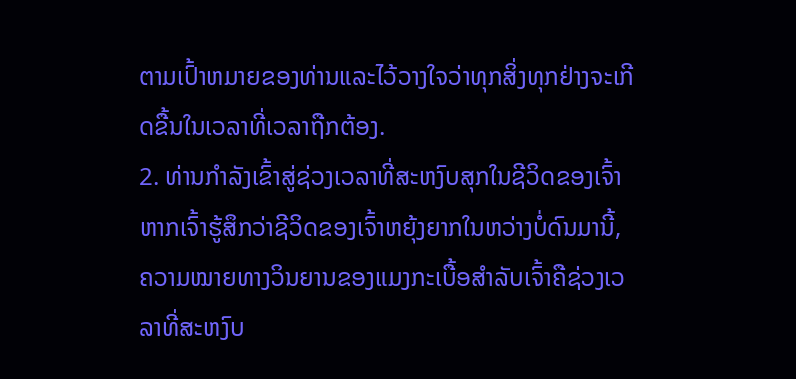ຕາມເປົ້າຫມາຍຂອງທ່ານແລະໄວ້ວາງໃຈວ່າທຸກສິ່ງທຸກຢ່າງຈະເກີດຂື້ນໃນເວລາທີ່ເວລາຖືກຕ້ອງ.
2. ທ່ານກຳລັງເຂົ້າສູ່ຊ່ວງເວລາທີ່ສະຫງົບສຸກໃນຊີວິດຂອງເຈົ້າ
ຫາກເຈົ້າຮູ້ສຶກວ່າຊີວິດຂອງເຈົ້າຫຍຸ້ງຍາກໃນຫວ່າງບໍ່ດົນມານີ້, ຄວາມໝາຍທາງວິນຍານຂອງແມງກະເບື້ອສຳລັບເຈົ້າຄືຊ່ວງເວລາທີ່ສະຫງົບ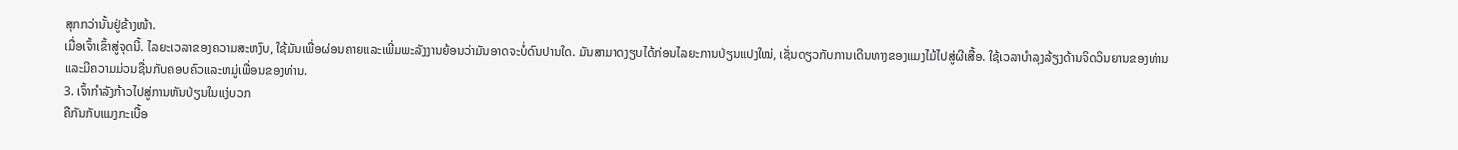ສຸກກວ່ານັ້ນຢູ່ຂ້າງໜ້າ.
ເມື່ອເຈົ້າເຂົ້າສູ່ຈຸດນີ້. ໄລຍະເວລາຂອງຄວາມສະຫງົບ, ໃຊ້ມັນເພື່ອຜ່ອນຄາຍແລະເພີ່ມພະລັງງານຍ້ອນວ່າມັນອາດຈະບໍ່ດົນປານໃດ. ມັນສາມາດງຽບໄດ້ກ່ອນໄລຍະການປ່ຽນແປງໃໝ່, ເຊັ່ນດຽວກັບການເດີນທາງຂອງແມງໄມ້ໄປສູ່ຜີເສື້ອ. ໃຊ້ເວລາບໍາລຸງລ້ຽງດ້ານຈິດວິນຍານຂອງທ່ານແລະມີຄວາມມ່ວນຊື່ນກັບຄອບຄົວແລະຫມູ່ເພື່ອນຂອງທ່ານ.
3. ເຈົ້າກໍາລັງກ້າວໄປສູ່ການຫັນປ່ຽນໃນແງ່ບວກ
ຄືກັນກັບແມງກະເບື້ອ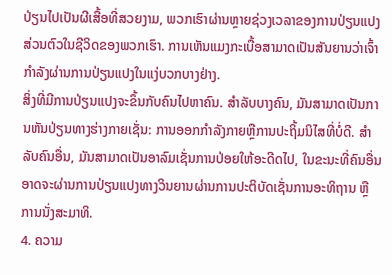ປ່ຽນໄປເປັນຜີເສື້ອທີ່ສວຍງາມ, ພວກເຮົາຜ່ານຫຼາຍຊ່ວງເວລາຂອງການປ່ຽນແປງສ່ວນຕົວໃນຊີວິດຂອງພວກເຮົາ. ການເຫັນແມງກະເບື້ອສາມາດເປັນສັນຍານວ່າເຈົ້າກຳລັງຜ່ານການປ່ຽນແປງໃນແງ່ບວກບາງຢ່າງ.
ສິ່ງທີ່ມີການປ່ຽນແປງຈະຂຶ້ນກັບຄົນໄປຫາຄົນ. ສໍາລັບບາງຄົນ, ມັນສາມາດເປັນການຫັນປ່ຽນທາງຮ່າງກາຍເຊັ່ນ: ການອອກກໍາລັງກາຍຫຼືການປະຖິ້ມນິໄສທີ່ບໍ່ດີ. ສຳລັບຄົນອື່ນ, ມັນສາມາດເປັນອາລົມເຊັ່ນການປ່ອຍໃຫ້ອະດີດໄປ, ໃນຂະນະທີ່ຄົນອື່ນອາດຈະຜ່ານການປ່ຽນແປງທາງວິນຍານຜ່ານການປະຕິບັດເຊັ່ນການອະທິຖານ ຫຼື ການນັ່ງສະມາທິ.
4. ຄວາມ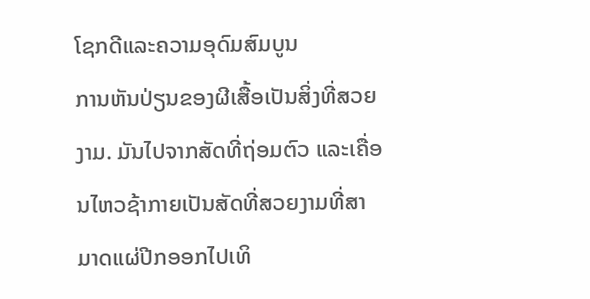ໂຊກດີແລະຄວາມອຸດົມສົມບູນ
ການຫັນປ່ຽນຂອງຜີເສື້ອເປັນສິ່ງທີ່ສວຍງາມ. ມັນໄປຈາກສັດທີ່ຖ່ອມຕົວ ແລະເຄື່ອນໄຫວຊ້າກາຍເປັນສັດທີ່ສວຍງາມທີ່ສາມາດແຜ່ປີກອອກໄປເທິ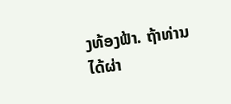ງທ້ອງຟ້າ. ຖ້າທ່ານໄດ້ຜ່າ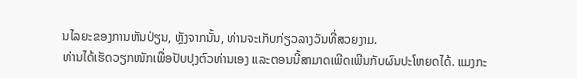ນໄລຍະຂອງການຫັນປ່ຽນ, ຫຼັງຈາກນັ້ນ, ທ່ານຈະເກັບກ່ຽວລາງວັນທີ່ສວຍງາມ.
ທ່ານໄດ້ເຮັດວຽກໜັກເພື່ອປັບປຸງຕົວທ່ານເອງ ແລະຕອນນີ້ສາມາດເພີດເພີນກັບຜົນປະໂຫຍດໄດ້. ແມງກະ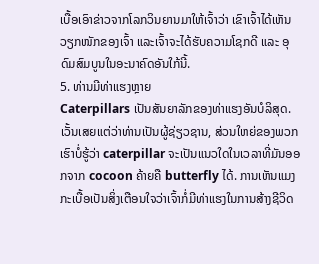ເບື້ອເອົາຂ່າວຈາກໂລກວິນຍານມາໃຫ້ເຈົ້າວ່າ ເຂົາເຈົ້າໄດ້ເຫັນວຽກໜັກຂອງເຈົ້າ ແລະເຈົ້າຈະໄດ້ຮັບຄວາມໂຊກດີ ແລະ ອຸດົມສົມບູນໃນອະນາຄົດອັນໃກ້ນີ້.
5. ທ່ານມີທ່າແຮງຫຼາຍ
Caterpillars ເປັນສັນຍາລັກຂອງທ່າແຮງອັນບໍລິສຸດ. ເວັ້ນເສຍແຕ່ວ່າທ່ານເປັນຜູ້ຊ່ຽວຊານ, ສ່ວນໃຫຍ່ຂອງພວກເຮົາບໍ່ຮູ້ວ່າ caterpillar ຈະເປັນແນວໃດໃນເວລາທີ່ມັນອອກຈາກ cocoon ຄ້າຍຄື butterfly ໄດ້. ການເຫັນແມງກະເບື້ອເປັນສິ່ງເຕືອນໃຈວ່າເຈົ້າກໍ່ມີທ່າແຮງໃນການສ້າງຊີວິດ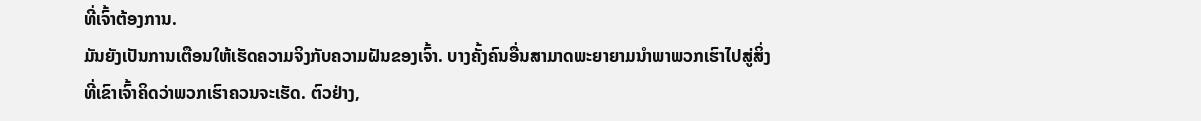ທີ່ເຈົ້າຕ້ອງການ.
ມັນຍັງເປັນການເຕືອນໃຫ້ເຮັດຄວາມຈິງກັບຄວາມຝັນຂອງເຈົ້າ. ບາງຄັ້ງຄົນອື່ນສາມາດພະຍາຍາມນໍາພາພວກເຮົາໄປສູ່ສິ່ງທີ່ເຂົາເຈົ້າຄິດວ່າພວກເຮົາຄວນຈະເຮັດ. ຕົວຢ່າງ,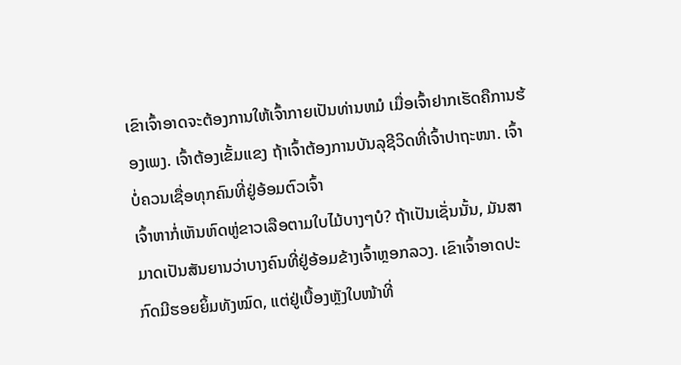ເຂົາເຈົ້າອາດຈະຕ້ອງການໃຫ້ເຈົ້າກາຍເປັນທ່ານຫມໍ ເມື່ອເຈົ້າຢາກເຮັດຄືການຮ້ອງເພງ. ເຈົ້າຕ້ອງເຂັ້ມແຂງ ຖ້າເຈົ້າຕ້ອງການບັນລຸຊີວິດທີ່ເຈົ້າປາຖະໜາ. ເຈົ້າບໍ່ຄວນເຊື່ອທຸກຄົນທີ່ຢູ່ອ້ອມຕົວເຈົ້າ
ເຈົ້າຫາກໍ່ເຫັນຫົດຫູ່ຂາວເລືອຕາມໃບໄມ້ບາງໆບໍ? ຖ້າເປັນເຊັ່ນນັ້ນ, ມັນສາມາດເປັນສັນຍານວ່າບາງຄົນທີ່ຢູ່ອ້ອມຂ້າງເຈົ້າຫຼອກລວງ. ເຂົາເຈົ້າອາດປະກົດມີຮອຍຍິ້ມທັງໝົດ, ແຕ່ຢູ່ເບື້ອງຫຼັງໃບໜ້າທີ່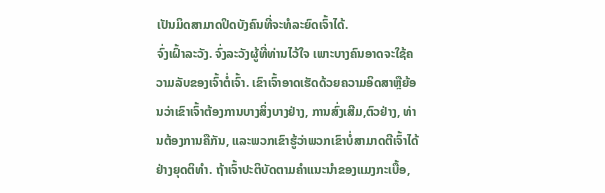ເປັນມິດສາມາດປິດບັງຄົນທີ່ຈະທໍລະຍົດເຈົ້າໄດ້.
ຈົ່ງເຝົ້າລະວັງ. ຈົ່ງລະວັງຜູ້ທີ່ທ່ານໄວ້ໃຈ ເພາະບາງຄົນອາດຈະໃຊ້ຄວາມລັບຂອງເຈົ້າຕໍ່ເຈົ້າ. ເຂົາເຈົ້າອາດເຮັດດ້ວຍຄວາມອິດສາຫຼືຍ້ອນວ່າເຂົາເຈົ້າຕ້ອງການບາງສິ່ງບາງຢ່າງ, ການສົ່ງເສີມ,ຕົວຢ່າງ, ທ່ານຕ້ອງການຄືກັນ, ແລະພວກເຂົາຮູ້ວ່າພວກເຂົາບໍ່ສາມາດຕີເຈົ້າໄດ້ຢ່າງຍຸດຕິທໍາ. ຖ້າເຈົ້າປະຕິບັດຕາມຄຳແນະນຳຂອງແມງກະເບື້ອ,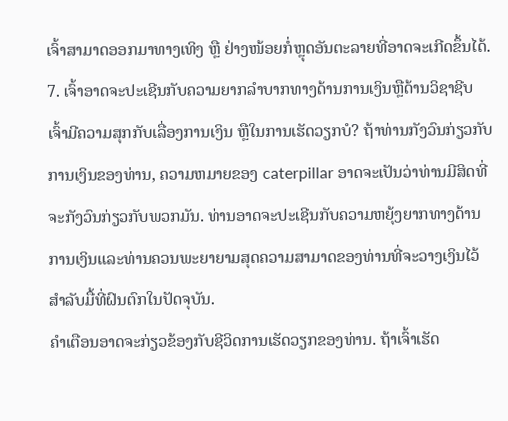ເຈົ້າສາມາດອອກມາທາງເທິງ ຫຼື ຢ່າງໜ້ອຍກໍ່ຫຼຸດອັນຕະລາຍທີ່ອາດຈະເກີດຂຶ້ນໄດ້.
7. ເຈົ້າອາດຈະປະເຊີນກັບຄວາມຍາກລໍາບາກທາງດ້ານການເງິນຫຼືດ້ານວິຊາຊີບ
ເຈົ້າມີຄວາມສຸກກັບເລື່ອງການເງິນ ຫຼືໃນການເຮັດວຽກບໍ? ຖ້າທ່ານກັງວົນກ່ຽວກັບການເງິນຂອງທ່ານ, ຄວາມຫມາຍຂອງ caterpillar ອາດຈະເປັນວ່າທ່ານມີສິດທີ່ຈະກັງວົນກ່ຽວກັບພວກມັນ. ທ່ານອາດຈະປະເຊີນກັບຄວາມຫຍຸ້ງຍາກທາງດ້ານການເງິນແລະທ່ານຄວນພະຍາຍາມສຸດຄວາມສາມາດຂອງທ່ານທີ່ຈະວາງເງິນໄວ້ສໍາລັບມື້ທີ່ຝົນຕົກໃນປັດຈຸບັນ.
ຄໍາເຕືອນອາດຈະກ່ຽວຂ້ອງກັບຊີວິດການເຮັດວຽກຂອງທ່ານ. ຖ້າເຈົ້າເຮັດ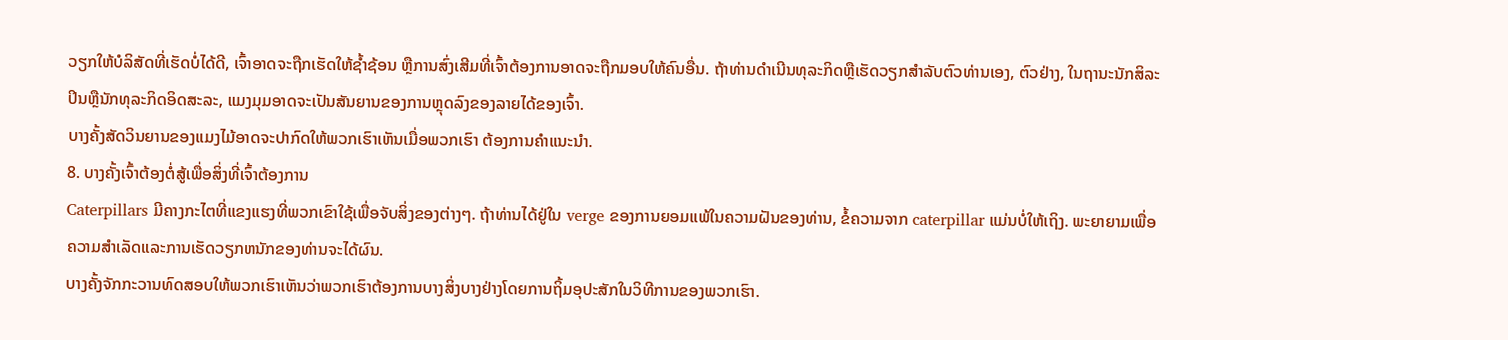ວຽກໃຫ້ບໍລິສັດທີ່ເຮັດບໍ່ໄດ້ດີ, ເຈົ້າອາດຈະຖືກເຮັດໃຫ້ຊ້ຳຊ້ອນ ຫຼືການສົ່ງເສີມທີ່ເຈົ້າຕ້ອງການອາດຈະຖືກມອບໃຫ້ຄົນອື່ນ. ຖ້າທ່ານດໍາເນີນທຸລະກິດຫຼືເຮັດວຽກສໍາລັບຕົວທ່ານເອງ, ຕົວຢ່າງ, ໃນຖານະນັກສິລະປິນຫຼືນັກທຸລະກິດອິດສະລະ, ແມງມຸມອາດຈະເປັນສັນຍານຂອງການຫຼຸດລົງຂອງລາຍໄດ້ຂອງເຈົ້າ.
ບາງຄັ້ງສັດວິນຍານຂອງແມງໄມ້ອາດຈະປາກົດໃຫ້ພວກເຮົາເຫັນເມື່ອພວກເຮົາ ຕ້ອງການຄຳແນະນຳ.
8. ບາງຄັ້ງເຈົ້າຕ້ອງຕໍ່ສູ້ເພື່ອສິ່ງທີ່ເຈົ້າຕ້ອງການ
Caterpillars ມີຄາງກະໄຕທີ່ແຂງແຮງທີ່ພວກເຂົາໃຊ້ເພື່ອຈັບສິ່ງຂອງຕ່າງໆ. ຖ້າທ່ານໄດ້ຢູ່ໃນ verge ຂອງການຍອມແພ້ໃນຄວາມຝັນຂອງທ່ານ, ຂໍ້ຄວາມຈາກ caterpillar ແມ່ນບໍ່ໃຫ້ເຖິງ. ພະຍາຍາມເພື່ອຄວາມສໍາເລັດແລະການເຮັດວຽກຫນັກຂອງທ່ານຈະໄດ້ຜົນ.
ບາງຄັ້ງຈັກກະວານທົດສອບໃຫ້ພວກເຮົາເຫັນວ່າພວກເຮົາຕ້ອງການບາງສິ່ງບາງຢ່າງໂດຍການຖິ້ມອຸປະສັກໃນວິທີການຂອງພວກເຮົາ.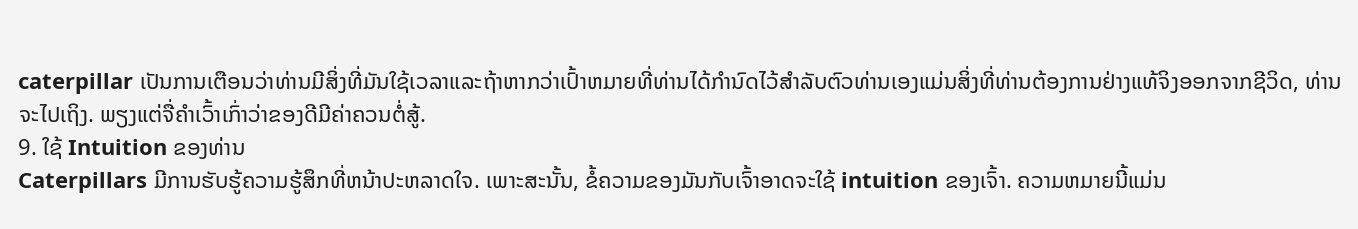caterpillar ເປັນການເຕືອນວ່າທ່ານມີສິ່ງທີ່ມັນໃຊ້ເວລາແລະຖ້າຫາກວ່າເປົ້າຫມາຍທີ່ທ່ານໄດ້ກໍານົດໄວ້ສໍາລັບຕົວທ່ານເອງແມ່ນສິ່ງທີ່ທ່ານຕ້ອງການຢ່າງແທ້ຈິງອອກຈາກຊີວິດ, ທ່ານຈະໄປເຖິງ. ພຽງແຕ່ຈື່ຄຳເວົ້າເກົ່າວ່າຂອງດີມີຄ່າຄວນຕໍ່ສູ້.
9. ໃຊ້ Intuition ຂອງທ່ານ
Caterpillars ມີການຮັບຮູ້ຄວາມຮູ້ສຶກທີ່ຫນ້າປະຫລາດໃຈ. ເພາະສະນັ້ນ, ຂໍ້ຄວາມຂອງມັນກັບເຈົ້າອາດຈະໃຊ້ intuition ຂອງເຈົ້າ. ຄວາມຫມາຍນີ້ແມ່ນ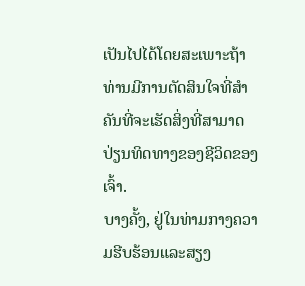ເປັນໄປໄດ້ໂດຍສະເພາະຖ້າທ່ານມີການຕັດສິນໃຈທີ່ສໍາຄັນທີ່ຈະເຮັດສິ່ງທີ່ສາມາດປ່ຽນທິດທາງຂອງຊີວິດຂອງເຈົ້າ.
ບາງຄັ້ງ, ຢູ່ໃນທ່າມກາງຄວາມຮີບຮ້ອນແລະສຽງ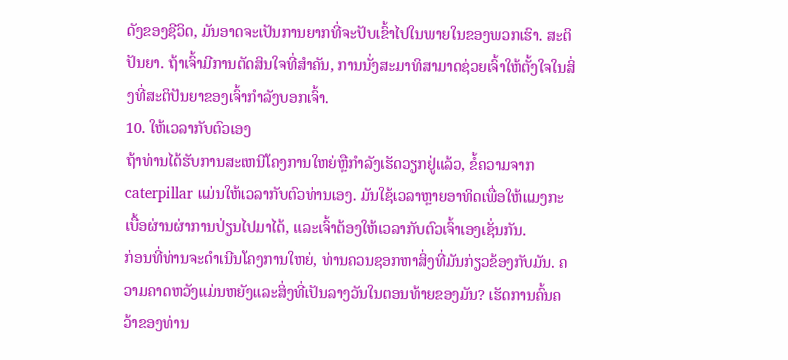ດັງຂອງຊີວິດ, ມັນອາດຈະເປັນການຍາກທີ່ຈະປັບເຂົ້າໄປໃນພາຍໃນຂອງພວກເຮົາ. ສະຕິປັນຍາ. ຖ້າເຈົ້າມີການຕັດສິນໃຈທີ່ສຳຄັນ, ການນັ່ງສະມາທິສາມາດຊ່ວຍເຈົ້າໃຫ້ຕັ້ງໃຈໃນສິ່ງທີ່ສະຕິປັນຍາຂອງເຈົ້າກຳລັງບອກເຈົ້າ.
10. ໃຫ້ເວລາກັບຕົວເອງ
ຖ້າທ່ານໄດ້ຮັບການສະເຫນີໂຄງການໃຫຍ່ຫຼືກໍາລັງເຮັດວຽກຢູ່ແລ້ວ, ຂໍ້ຄວາມຈາກ caterpillar ແມ່ນໃຫ້ເວລາກັບຕົວທ່ານເອງ. ມັນໃຊ້ເວລາຫຼາຍອາທິດເພື່ອໃຫ້ແມງກະເບື້ອຜ່ານຜ່າການປ່ຽນໄປມາໄດ້, ແລະເຈົ້າຕ້ອງໃຫ້ເວລາກັບຕົວເຈົ້າເອງເຊັ່ນກັນ.
ກ່ອນທີ່ທ່ານຈະດໍາເນີນໂຄງການໃຫຍ່, ທ່ານຄວນຊອກຫາສິ່ງທີ່ມັນກ່ຽວຂ້ອງກັບມັນ. ຄວາມຄາດຫວັງແມ່ນຫຍັງແລະສິ່ງທີ່ເປັນລາງວັນໃນຕອນທ້າຍຂອງມັນ? ເຮັດການຄົ້ນຄວ້າຂອງທ່ານ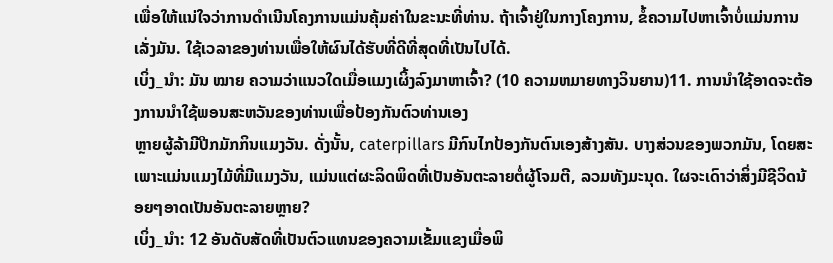ເພື່ອໃຫ້ແນ່ໃຈວ່າການດໍາເນີນໂຄງການແມ່ນຄຸ້ມຄ່າໃນຂະນະທີ່ທ່ານ. ຖ້າເຈົ້າຢູ່ໃນກາງໂຄງການ, ຂໍ້ຄວາມໄປຫາເຈົ້າບໍ່ແມ່ນການເລັ່ງມັນ. ໃຊ້ເວລາຂອງທ່ານເພື່ອໃຫ້ຜົນໄດ້ຮັບທີ່ດີທີ່ສຸດທີ່ເປັນໄປໄດ້.
ເບິ່ງ_ນຳ: ມັນ ໝາຍ ຄວາມວ່າແນວໃດເມື່ອແມງເຜິ້ງລົງມາຫາເຈົ້າ? (10 ຄວາມຫມາຍທາງວິນຍານ)11. ການນໍາໃຊ້ອາດຈະຕ້ອງການນໍາໃຊ້ພອນສະຫວັນຂອງທ່ານເພື່ອປ້ອງກັນຕົວທ່ານເອງ
ຫຼາຍຜູ້ລ້າມີປີກມັກກິນແມງວັນ. ດັ່ງນັ້ນ, caterpillars ມີກົນໄກປ້ອງກັນຕົນເອງສ້າງສັນ. ບາງສ່ວນຂອງພວກມັນ, ໂດຍສະເພາະແມ່ນແມງໄມ້ທີ່ມີແມງວັນ, ແມ່ນແຕ່ຜະລິດພິດທີ່ເປັນອັນຕະລາຍຕໍ່ຜູ້ໂຈມຕີ, ລວມທັງມະນຸດ. ໃຜຈະເດົາວ່າສິ່ງມີຊີວິດນ້ອຍໆອາດເປັນອັນຕະລາຍຫຼາຍ?
ເບິ່ງ_ນຳ: 12 ອັນດັບສັດທີ່ເປັນຕົວແທນຂອງຄວາມເຂັ້ມແຂງເມື່ອພິ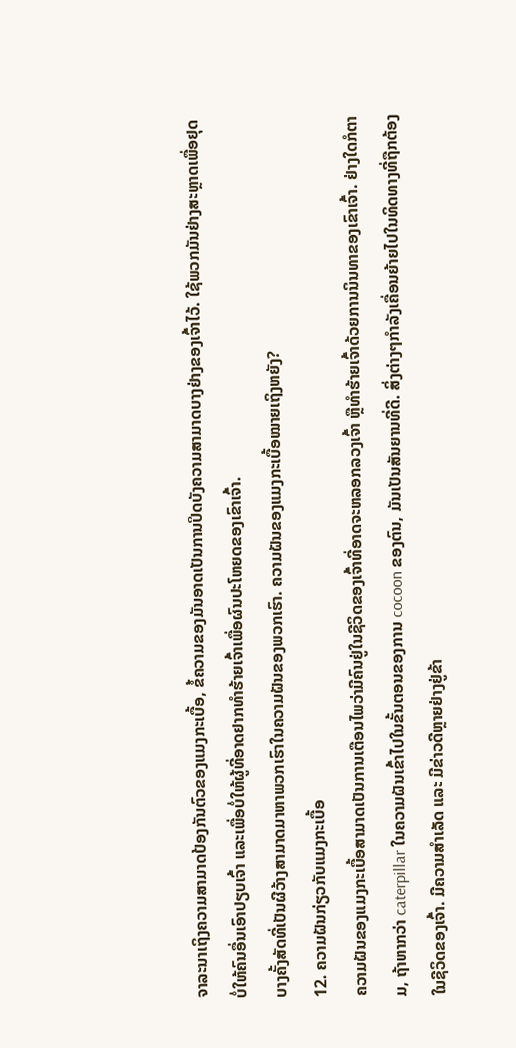ຈາລະນາເຖິງຄວາມສາມາດປ້ອງກັນຕົວຂອງແມງກະເບື້ອ, ຂໍ້ຄວາມຂອງມັນອາດເປັນການປິດບັງຄວາມສາມາດບາງຢ່າງຂອງເຈົ້າໄວ້. ໃຊ້ພວກມັນຢ່າງສະຫຼາດເພື່ອຢຸດບໍ່ໃຫ້ຄົນອື່ນເອົາປຽບເຈົ້າ ແລະເພື່ອບໍ່ໃຫ້ຜູ້ທີ່ອາດຢາກທຳຮ້າຍເຈົ້າເພື່ອຜົນປະໂຫຍດຂອງເຂົາເຈົ້າ.
ບາງຄັ້ງສັດທີ່ເປັນຜີວ້າງສາມາດມາຫາພວກເຮົາໃນຄວາມຝັນຂອງພວກເຮົາ. ຄວາມຝັນຂອງແມງກະເບື້ອໝາຍເຖິງຫຍັງ?
12. ຄວາມຝັນກ່ຽວກັບແມງກະເບື້ອ
ຄວາມຝັນຂອງແມງກະເບື້ອສາມາດເປັນການເຕືອນໄພວ່າມີຄົນຢູ່ໃນຊີວິດຂອງເຈົ້າທີ່ອາດຈະຫລອກລວງເຈົ້າ ຫຼືທໍາຮ້າຍເຈົ້າດ້ວຍການນິນທາຂອງເຂົາເຈົ້າ. ຢ່າງໃດກໍຕາມ, ຖ້າຫາກວ່າ caterpillar ໃນຄວາມຝັນເຂົ້າໄປໃນຂັ້ນຕອນຂອງການ cocoon ຂອງຕົນ, ມັນເປັນສັນຍານທີ່ດີ. ສິ່ງຕ່າງໆກໍາລັງເຄື່ອນຍ້າຍໄປໃນທິດທາງທີ່ຖືກຕ້ອງໃນຊີວິດຂອງເຈົ້າ. ມີຄວາມສຳເລັດ ແລະ ມີຂ່າວດີຫຼາຍຢ່າງຢູ່ຂ້າ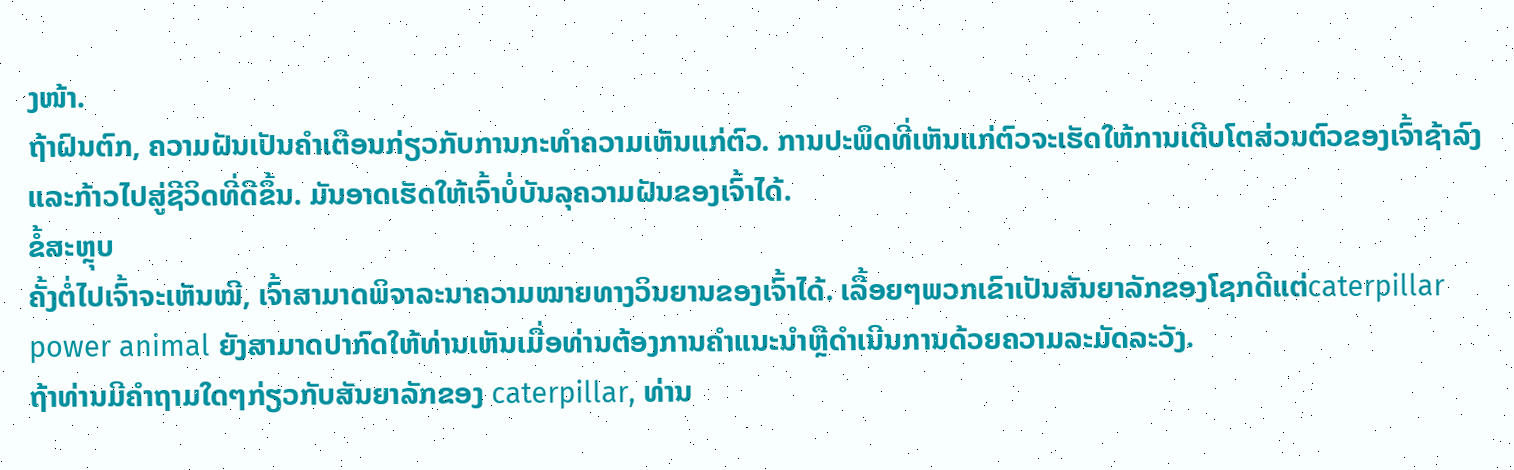ງໜ້າ.
ຖ້າຝົນຕົກ, ຄວາມຝັນເປັນຄຳເຕືອນກ່ຽວກັບການກະທຳຄວາມເຫັນແກ່ຕົວ. ການປະພຶດທີ່ເຫັນແກ່ຕົວຈະເຮັດໃຫ້ການເຕີບໂຕສ່ວນຕົວຂອງເຈົ້າຊ້າລົງ ແລະກ້າວໄປສູ່ຊີວິດທີ່ດີຂຶ້ນ. ມັນອາດເຮັດໃຫ້ເຈົ້າບໍ່ບັນລຸຄວາມຝັນຂອງເຈົ້າໄດ້.
ຂໍ້ສະຫຼຸບ
ຄັ້ງຕໍ່ໄປເຈົ້າຈະເຫັນໝີ, ເຈົ້າສາມາດພິຈາລະນາຄວາມໝາຍທາງວິນຍານຂອງເຈົ້າໄດ້. ເລື້ອຍໆພວກເຂົາເປັນສັນຍາລັກຂອງໂຊກດີແຕ່caterpillar power animal ຍັງສາມາດປາກົດໃຫ້ທ່ານເຫັນເມື່ອທ່ານຕ້ອງການຄໍາແນະນໍາຫຼືດໍາເນີນການດ້ວຍຄວາມລະມັດລະວັງ.
ຖ້າທ່ານມີຄໍາຖາມໃດໆກ່ຽວກັບສັນຍາລັກຂອງ caterpillar, ທ່ານ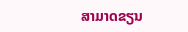ສາມາດຂຽນ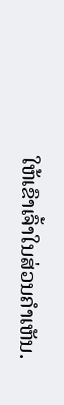ໃຫ້ເຂົາເຈົ້າໃນສ່ວນຄໍາເຫັນ.